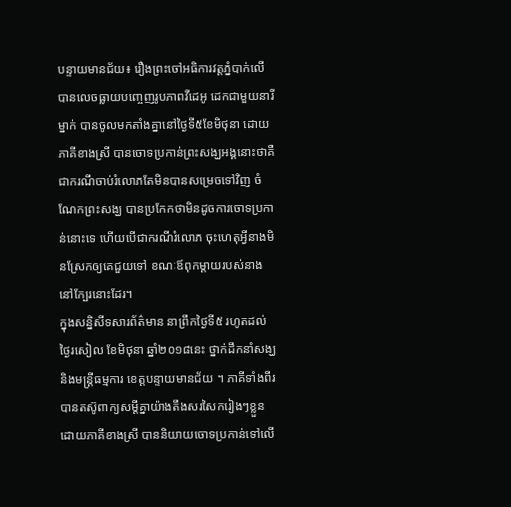បន្ទាយមានជ័យ៖ រឿងព្រះចៅអធិការវត្តភ្នំបាក់លើ បានលេចធ្លាយបញ្ចេញរូបភាពវីដេអូ ដេកជាមួយនារីម្នាក់ បានចូលមកតាំងគ្នានៅថ្ងៃទី៥ខែមិថុនា ដោយភាគីខាងស្រី បានចោទប្រកាន់ព្រះសង្ឃអង្គនោះថាគឺជាករណីចាប់រំលោភតែមិនបានសម្រេចទៅវិញ ចំណែកព្រះសង្ឃ បានប្រកែកថាមិនដូចការចោទប្រកាន់នោះទេ ហើយបើជាករណីរំលោភ ចុះហេតុអ្វីនាងមិនស្រែកឲ្យគេជួយទៅ ខណៈឪពុកម្តាយរបស់នាងនៅក្បែរនោះដែរ។
ក្នុងសន្និសីទសារព័ត៌មាន នាព្រឹកថ្ងៃទី៥ រហូតដល់ថ្ងៃរសៀល ខែមិថុនា ឆ្នាំ២០១៨នេះ ថ្នាក់ដឹកនាំសង្ឃ និងមន្ដ្រីធម្មការ ខេត្តបន្ទាយមានជ័យ ។ ភាគីទាំងពីរ បានតស៊ូពាក្យសម្តីគ្នាយ៉ាងតឹងសរសៃករៀងៗខ្លួន ដោយភាគីខាងស្រី បាននិយាយចោទប្រកាន់ទៅលើ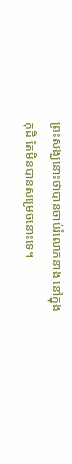ព្រះសង្ឃនោះថាបានចាប់រំលោភនាង នៅក្នុងកុដិ តែមិនបានសម្រេចនោះទេ។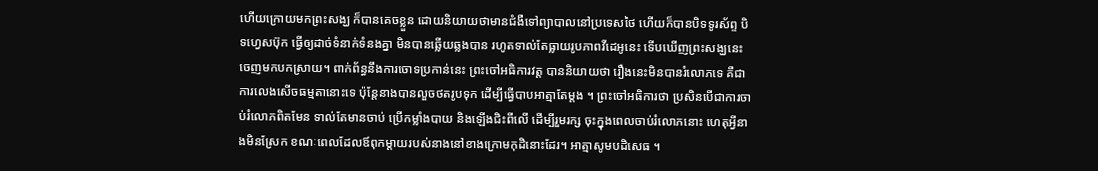ហើយក្រោយមកព្រះសង្ឃ ក៏បានគេចខ្លួន ដោយនិយាយថាមានជំងឺទៅព្យាបាលនៅប្រទេសថៃ ហើយក៏បានបិទទូរស័ព្ទ បិទហ្វេសប៊ុក ធ្វើឲ្យដាច់ទំនាក់ទំនងគ្នា មិនបានឆ្លើយឆ្លងបាន រហូតទាល់តែធ្លាយរូបភាពវីដេអូនេះ ទើបឃើញព្រះសង្ឃនេះ ចេញមកបកស្រាយ។ ពាក់ព័ន្ធនឹងការចោទប្រកាន់នេះ ព្រះចៅអធិការវត្ត បាននិយាយថា រឿងនេះមិនបានរំលោភទេ គឺជាការលេងសើចធម្មតានោះទេ ប៉ុន្តែនាងបានលួចថតរូបទុក ដើម្បីធ្វើបាបអាត្មាតែម្តង ។ ព្រះចៅអធិការថា ប្រសិនបើជាការចាប់រំលោភពិតមែន ទាល់តែមានចាប់ ប្រើកម្លាំងបាយ និងឡើងជិះពីលើ ដើម្បីរួមរក្ស ចុះក្នុងពេលចាប់រំលោភនោះ ហេតុអ្វីនាងមិនស្រែក ខណៈពេលដែលឪពុកម្តាយរបស់នាងនៅខាងក្រោមកុដិនោះដែរ។ អាត្មាសូមបដិសេធ ។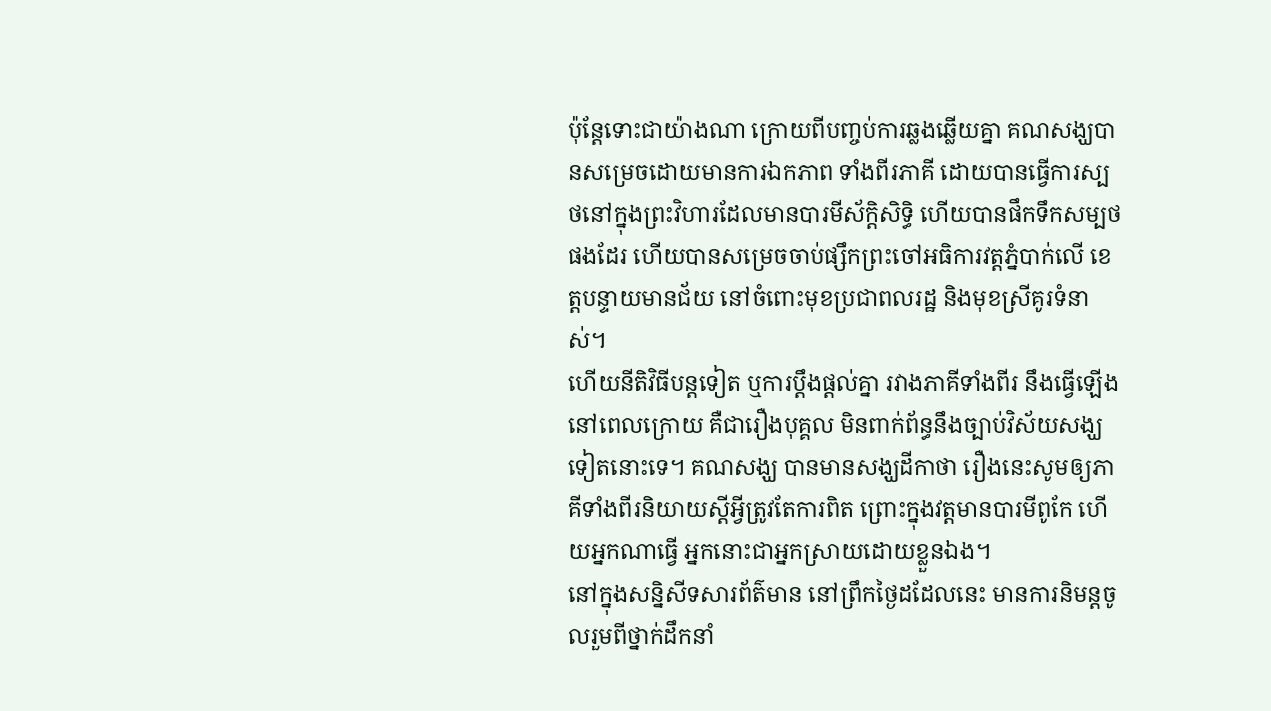ប៉ុន្តែទោះជាយ៉ាងណា ក្រោយពីបញ្ចប់ការឆ្លងឆ្លើយគ្នា គណសង្ឃបានសម្រេចដោយមានការឯកភាព ទាំងពីរភាគី ដោយបានធ្វើការស្បថនៅក្នុងព្រះវិហារដែលមានបារមីស័ក្តិសិទ្ធិ ហើយបានផឹកទឹកសម្បថផងដែរ ហើយបានសម្រេចចាប់ផ្សឹកព្រះចៅអធិការវត្តភ្នំបាក់លើ ខេត្តបន្ទាយមានជ័យ នៅចំពោះមុខប្រជាពលរដ្ឋ និងមុខស្រីគូរទំនាស់។
ហើយនីតិវិធីបន្ដទៀត ឬការប្ដឹងផ្ដល់គ្នា រវាងភាគីទាំងពីរ នឹងធ្វើឡើងនៅពេលក្រោយ គឺជារឿងបុគ្គល មិនពាក់ព័ន្ធនឹងច្បាប់វិស័យសង្ឃទៀតនោះទេ។ គណសង្ឃ បានមានសង្ឃដីកាថា រឿងនេះសូមឲ្យភាគីទាំងពីរនិយាយស្តីអ្វីត្រូវតែការពិត ព្រោះក្នុងវត្តមានបារមីពូកែ ហើយអ្នកណាធ្វើ អ្នកនោះជាអ្នកស្រាយដោយខ្លួនឯង។
នៅក្នុងសន្និសីទសារព័ត៌មាន នៅព្រឹកថ្ងៃដដែលនេះ មានការនិមន្ដចូលរួមពីថ្នាក់ដឹកនាំ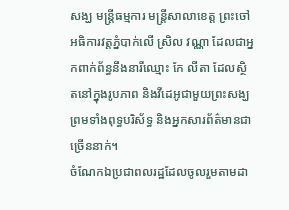សង្ឃ មន្ដ្រីធម្មការ មន្ដ្រីសាលាខេត្ត ព្រះចៅអធិការវត្តភ្នំបាក់លើ ស្រិល វណ្ណា ដែលជាអ្នកពាក់ព័ន្ធនឹងនារីឈ្មោះ កែ លីតា ដែលស្ថិតនៅក្នុងរូបភាព និងវីដេអូជាមួយព្រះសង្ឃ ព្រមទាំងពុទ្ធបរិស័ទ្ធ និងអ្នកសារព័ត៌មានជាច្រើននាក់។
ចំណែកឯប្រជាពលរដ្ឋដែលចូលរួមតាមដា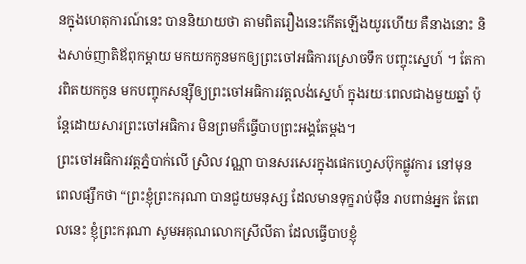នក្នុងហេតុការណ៍នេះ បាននិយាយថា តាមពិតរឿងនេះកើតឡើងយូរហើយ គឺនាងនោះ និងសាច់ញាតិឪពុកម្តាយ មកយកកូនមកឲ្យព្រះចៅអធិការស្រោចទឹក បញ្ចុះស្នេហ៍ ។ តែការពិតយកកូន មកបញ្ចុកសន្ស៊ីឲ្យព្រះចៅអធិការវត្តលង់ស្នេហ៍ ក្នុងរយៈពេលជាងមួយឆ្នាំ ប៉ុន្តែដោយសារព្រះចៅអធិការ មិនព្រមក៏ធ្វើបាបព្រះអង្គតែម្តង។
ព្រះចៅអធិការវត្តភ្នំបាក់លើ ស្រិល វណ្ណា បានសរសេរក្នុងផេកហ្វេសប៊ុកផ្លូវការ នៅមុនពេលផ្សឹកថា “ព្រះខ្ញុំព្រះករុណា បានជួយមនុស្ស ដែលមានទុក្ខរាប់ម៉ឺន រាបពាន់អ្នក តែពេលនេះ ខ្ញុំព្រះករុណា សូមអគុណលោកស្រីលីតា ដែលធ្វើបាបខ្ញុំ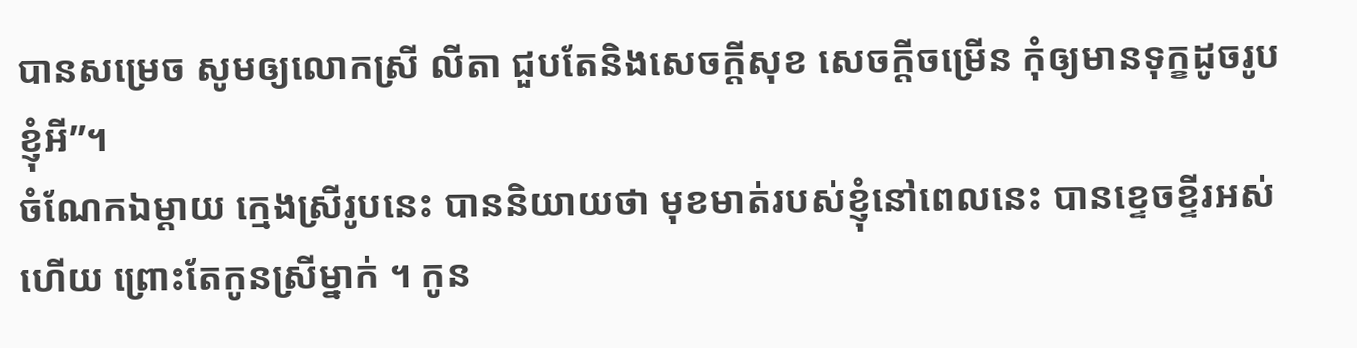បានសម្រេច សូមឲ្យលោកស្រី លីតា ជួបតែនិងសេចក្តីសុខ សេចក្តីចម្រើន កុំឲ្យមានទុក្ខដូចរូបខ្ញុំអី”។
ចំណែកឯម្តាយ ក្មេងស្រីរូបនេះ បាននិយាយថា មុខមាត់របស់ខ្ញុំនៅពេលនេះ បានខ្ទេចខ្ទីរអស់ហើយ ព្រោះតែកូនស្រីម្នាក់ ។ កូន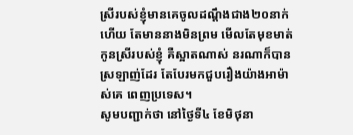ស្រីរបស់ខ្ញុំមានគេចូលដណ្តឹងជាង២០នាក់ហើយ តែមាននាងមិនព្រម មើលតែមុខមាត់កូនស្រីរបស់ខ្ញុំ គឺស្អាតណាស់ នរណាក៏បានស្រឡាញ់ដែរ តែបែរមកជួបរឿងយ៉ាងអាម៉ាស់គេ ពេញប្រទេស។
សូមបញ្ជាក់ថា នៅថ្ងៃទី៤ ខែមិថុនា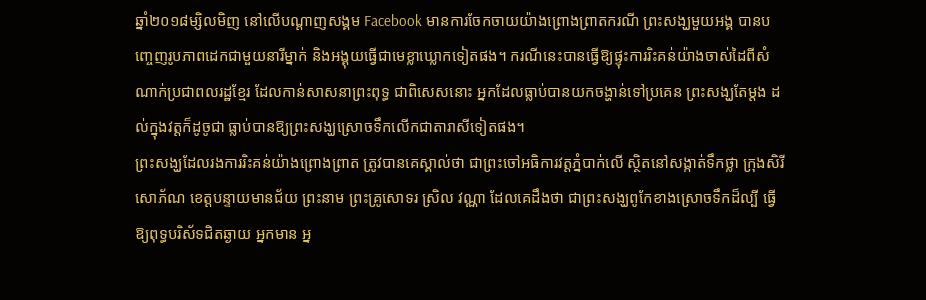ឆ្នាំ២០១៨ម្សិលមិញ នៅលើបណ្តាញសង្គម Facebook មានការចែកចាយយ៉ាងព្រោងព្រាតករណី ព្រះសង្ឃមួយអង្គ បានបញ្ចេញរូបភាពដេកជាមួយនារីម្នាក់ និងអង្គុយធ្វើជាមេខ្លាឃ្លោកទៀតផង។ ករណីនេះបានធ្វើឱ្យផ្ទុះការរិះគន់យ៉ាងចាស់ដៃពីសំណាក់ប្រជាពលរដ្ឋខ្មែរ ដែលកាន់សាសនាព្រះពុទ្ធ ជាពិសេសនោះ អ្នកដែលធ្លាប់បានយកចង្ហាន់ទៅប្រគេន ព្រះសង្ឃតែម្តង ដល់ក្នុងវត្តក៏ដូចូជា ធ្លាប់បានឱ្យព្រះសង្ឃស្រោចទឹកលើកជាតារាសីទៀតផង។
ព្រះសង្ឃដែលរងការរិះគន់យ៉ាងព្រោងព្រាត ត្រូវបានគេស្គាល់ថា ជាព្រះចៅអធិការវត្តភ្នំបាក់លើ ស្ថិតនៅសង្កាត់ទឹកថ្លា ក្រុងសិរីសោភ័ណ ខេត្តបន្ទាយមានជ័យ ព្រះនាម ព្រះគ្រូសោទរ ស្រិល វណ្ណា ដែលគេដឹងថា ជាព្រះសង្ឃពូកែខាងស្រោចទឹកដ៏ល្បី ធ្វើឱ្យពុទ្ធបរិស័ទជិតឆ្ងាយ អ្នកមាន អ្ន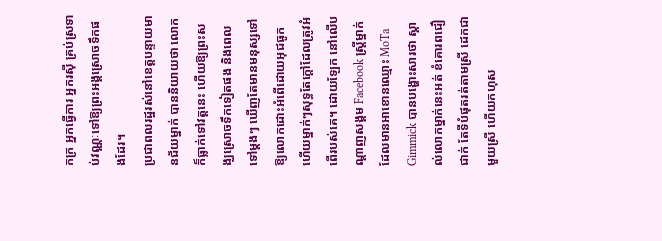កក្រ អ្នកធ្វើការ អ្នករស៊ី គ្រប់ស្រទាប់វណ្ណៈទៅឱ្យព្រះអង្គស្រោចទឹកផងដែរ។
ប្រជាពលរដ្ឋរស់នៅខេត្តបន្ទាយមានជ័យម្នាក់ បាននិយាយថា លោកក៏ធ្លាក់ទៅវត្តនេះ ហើយឱ្យព្រះសង្ឃស្រោចទឹកទៀតផង និងពេលទៅម្តងៗ ឃើញតែមានមនុស្សទៅឱ្យលោកដោះអំពើដោយអុជធូក ហើយម្នាក់ៗសុទ្ធតែក្តៅដែលត្រូវអំពើរបស់គេ។ ដោយឡែក នៅលើបណ្តាញសង្គម Facebook ស្ត្រីម្នាក់ដែលមានអាខោនឈ្មោះ MoTa Gimmick បានបង្ហោះសារថា ស្គាល់លោកម្នាក់នេះអត់ ខំគោរពជឿជាក់ តែទីបំផុតរត់តាមស្រី ដេកជាមួយស្រី ហើយកហុស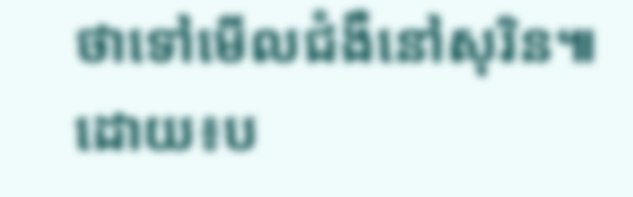ថាទៅមើលជំងឺនៅសុរិន៕ ដោយ៖ប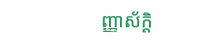ញ្ញាស័ក្តិ